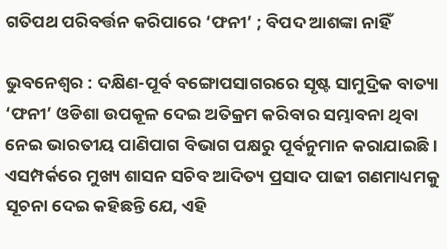ଗତିପଥ ପରିବର୍ତ୍ତନ କରିପାରେ ‘ଫନୀ’ ; ବିପଦ ଆଶଙ୍କା ନାହିଁ

ଭୁବନେଶ୍ବର : ଦକ୍ଷିଣ-ପୂର୍ବ ବଙ୍ଗୋପସାଗରରେ ସୃଷ୍ଟ ସାମୁଦ୍ରିକ ବାତ୍ୟା ‘ଫନୀ’ ଓଡିଶା ଉପକୂଳ ଦେଇ ଅତିକ୍ରମ କରିବାର ସମ୍ଭାବନା ଥିବା ନେଇ ଭାରତୀୟ ପାଣିପାଗ ବିଭାଗ ପକ୍ଷରୁ ପୂର୍ବନୁମାନ କରାଯାଇଛି । ଏସମ୍ପର୍କରେ ମୁଖ୍ୟ ଶାସନ ସଚିବ ଆଦିତ୍ୟ ପ୍ରସାଦ ପାଢୀ ଗଣମାଧ୍ୟମକୁ ସୂଚନା ଦେଇ କହିଛନ୍ତି ଯେ, ଏହି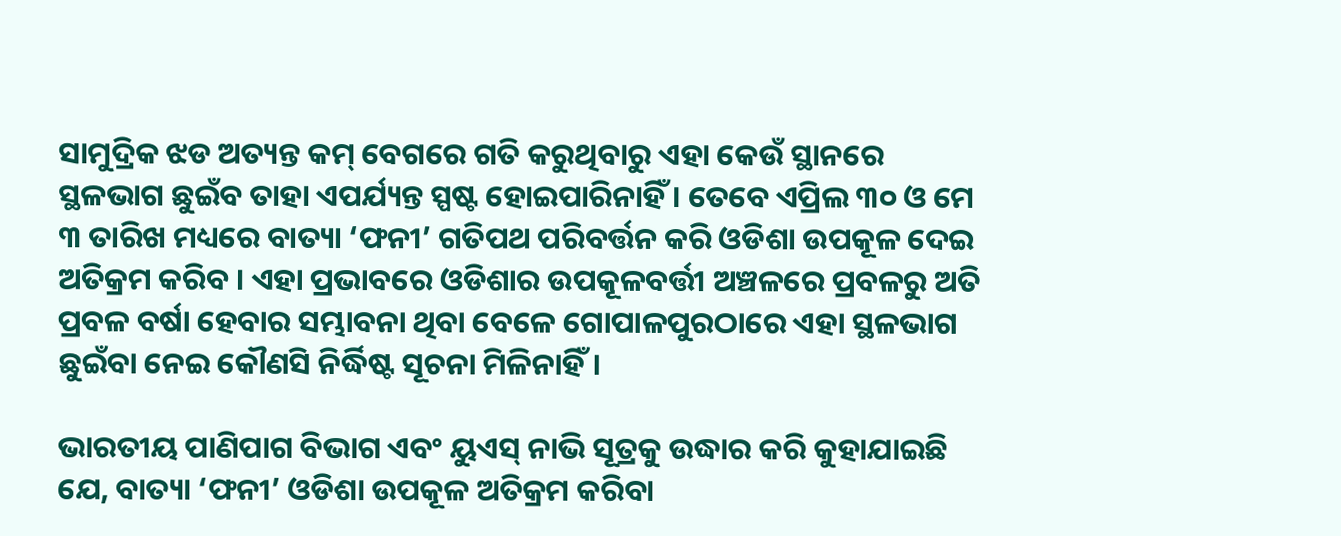ସାମୁଦ୍ରିକ ଝଡ ଅତ୍ୟନ୍ତ କମ୍ ବେଗରେ ଗତି କରୁଥିବାରୁ ଏହା କେଉଁ ସ୍ଥାନରେ ସ୍ଥଳଭାଗ ଛୁଇଁବ ତାହା ଏପର୍ଯ୍ୟନ୍ତ ସ୍ପଷ୍ଟ ହୋଇପାରିନାହିଁ । ତେବେ ଏପ୍ରିଲ ୩୦ ଓ ମେ ୩ ତାରିଖ ମଧ୍ୟରେ ବାତ୍ୟା ‘ଫନୀ’ ଗତିପଥ ପରିବର୍ତ୍ତନ କରି ଓଡିଶା ଉପକୂଳ ଦେଇ ଅତିକ୍ରମ କରିବ । ଏହା ପ୍ରଭାବରେ ଓଡିଶାର ଉପକୂଳବର୍ତ୍ତୀ ଅଞ୍ଚଳରେ ପ୍ରବଳରୁ ଅତି ପ୍ରବଳ ବର୍ଷା ହେବାର ସମ୍ଭାବନା ଥିବା ବେଳେ ଗୋପାଳପୁରଠାରେ ଏହା ସ୍ଥଳଭାଗ ଛୁଇଁବା ନେଇ କୌଣସି ନିର୍ଦ୍ଧିଷ୍ଟ ସୂଚନା ମିଳିନାହିଁ।

ଭାରତୀୟ ପାଣିପାଗ ବିଭାଗ ଏବଂ ୟୁଏସ୍ ନାଭି ସୂତ୍ରକୁ ଉଦ୍ଧାର କରି କୁହାଯାଇଛି ଯେ, ବାତ୍ୟା ‘ଫନୀ’ ଓଡିଶା ଉପକୂଳ ଅତିକ୍ରମ କରିବା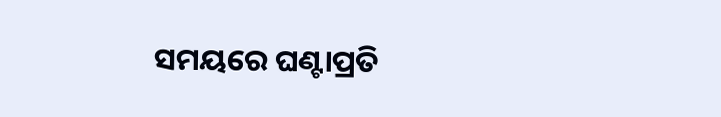ସମୟରେ ଘଣ୍ଟାପ୍ରତି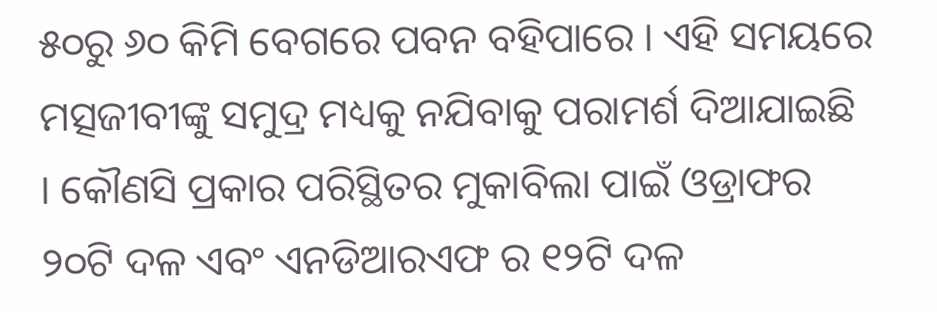୫୦ରୁ ୬୦ କିମି ବେଗରେ ପବନ ବହିପାରେ । ଏହି ସମୟରେ ମତ୍ସଜୀବୀଙ୍କୁ ସମୁଦ୍ର ମଧ୍ୟକୁ ନଯିବାକୁ ପରାମର୍ଶ ଦିଆଯାଇଛି । କୌଣସି ପ୍ରକାର ପରିସ୍ଥିତର ମୁକାବିଲା ପାଇଁ ଓଡ୍ରାଫର ୨୦ଟି ଦଳ ଏବଂ ଏନଡିଆରଏଫ ର ୧୨ଟି ଦଳ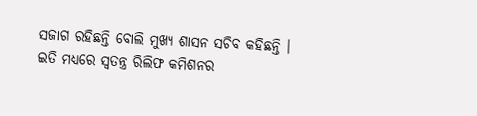ସଜାଗ ରହିଛନ୍ତି ବୋଲି ମୁଖ୍ୟ ଶାସନ ସଚିବ କହିଛନ୍ତି । ଇତି ମଧ୍ୟରେ ସ୍ବତନ୍ତ୍ର ରିଲିଫ କମିଶନର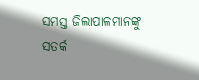ସମସ୍ତ ଜିଲାପାଳମାନଙ୍କୁ ସତର୍କ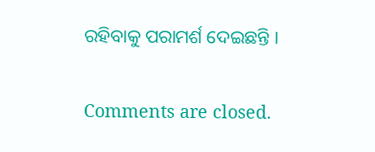ରହିବାକୁ ପରାମର୍ଶ ଦେଇଛନ୍ତି ।

Comments are closed.